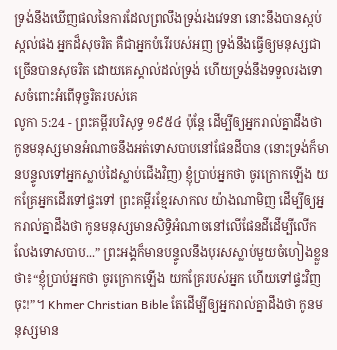ទ្រង់នឹងឃើញផលនៃការដែលព្រលឹងទ្រង់រងវេទនា នោះនឹងបានស្កប់ស្កល់ផង អ្នកដ៏សុចរិត គឺជាអ្នកបំរើរបស់អញ ទ្រង់នឹងធ្វើឲ្យមនុស្សជាច្រើនបានសុចរិត ដោយគេស្គាល់ដល់ទ្រង់ ហើយទ្រង់នឹងទទួលរងទោសចំពោះអំពើទុច្ចរិតរបស់គេ
លូកា 5:24 - ព្រះគម្ពីរបរិសុទ្ធ ១៩៥៤ ប៉ុន្តែ ដើម្បីឲ្យអ្នករាល់គ្នាដឹងថា កូនមនុស្សមានអំណាចនឹងអត់ទោសបាបនៅផែនដីបាន (នោះទ្រង់ក៏មានបន្ទូលទៅអ្នកស្លាប់ដៃស្លាប់ជើងវិញ) ខ្ញុំប្រាប់អ្នកថា ចូរក្រោកឡើង យកគ្រែអ្នកដើរទៅផ្ទះទៅ ព្រះគម្ពីរខ្មែរសាកល យ៉ាងណាមិញ ដើម្បីឲ្យអ្នករាល់គ្នាដឹងថា កូនមនុស្សមានសិទ្ធិអំណាចនៅលើផែនដីដើម្បីលើកលែងទោសបាប...” ព្រះអង្គក៏មានបន្ទូលនឹងបុរសស្លាប់មួយចំហៀងខ្លួនថា៖“ខ្ញុំប្រាប់អ្នកថា ចូរក្រោកឡើង យកគ្រែរបស់អ្នក ហើយទៅផ្ទះវិញចុះ!”។ Khmer Christian Bible តែដើម្បីឲ្យអ្នករាល់គ្នាដឹងថា កូនមនុស្សមាន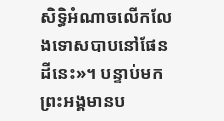សិទ្ធិអំណាចលើកលែងទោសបាបនៅផែនដីនេះ»។ បន្ទាប់មក ព្រះអង្គមានប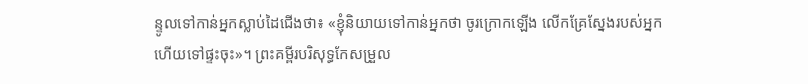ន្ទូលទៅកាន់អ្នកស្លាប់ដៃជើងថា៖ «ខ្ញុំនិយាយទៅកាន់អ្នកថា ចូរក្រោកឡើង លើកគ្រែស្នែងរបស់អ្នក ហើយទៅផ្ទះចុះ»។ ព្រះគម្ពីរបរិសុទ្ធកែសម្រួល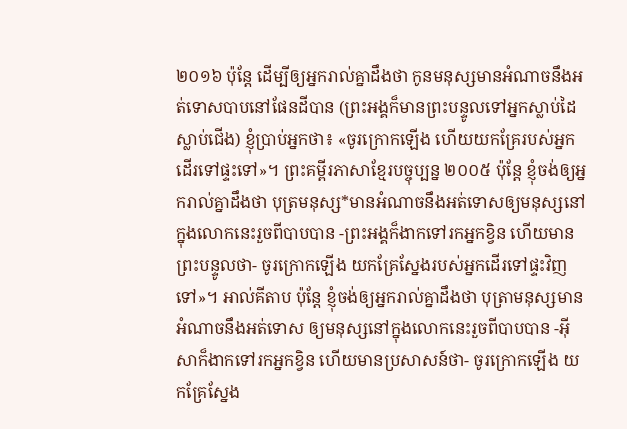២០១៦ ប៉ុន្តែ ដើម្បីឲ្យអ្នករាល់គ្នាដឹងថា កូនមនុស្សមានអំណាចនឹងអត់ទោសបាបនៅផែនដីបាន (ព្រះអង្គក៏មានព្រះបន្ទូលទៅអ្នកស្លាប់ដៃស្លាប់ជើង) ខ្ញុំប្រាប់អ្នកថា៖ «ចូរក្រោកឡើង ហើយយកគ្រែរបស់អ្នកដើរទៅផ្ទះទៅ»។ ព្រះគម្ពីរភាសាខ្មែរបច្ចុប្បន្ន ២០០៥ ប៉ុន្តែ ខ្ញុំចង់ឲ្យអ្នករាល់គ្នាដឹងថា បុត្រមនុស្ស*មានអំណាចនឹងអត់ទោសឲ្យមនុស្សនៅក្នុងលោកនេះរួចពីបាបបាន -ព្រះអង្គក៏ងាកទៅរកអ្នកខ្វិន ហើយមានព្រះបន្ទូលថា- ចូរក្រោកឡើង យកគ្រែស្នែងរបស់អ្នកដើរទៅផ្ទះវិញទៅ»។ អាល់គីតាប ប៉ុន្តែ ខ្ញុំចង់ឲ្យអ្នករាល់គ្នាដឹងថា បុត្រាមនុស្សមានអំណាចនឹងអត់ទោស ឲ្យមនុស្សនៅក្នុងលោកនេះរួចពីបាបបាន -អ៊ីសាក៏ងាកទៅរកអ្នកខ្វិន ហើយមានប្រសាសន៍ថា- ចូរក្រោកឡើង យកគ្រែស្នែង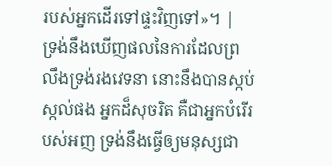របស់អ្នកដើរទៅផ្ទះវិញទៅ»។ |
ទ្រង់នឹងឃើញផលនៃការដែលព្រលឹងទ្រង់រងវេទនា នោះនឹងបានស្កប់ស្កល់ផង អ្នកដ៏សុចរិត គឺជាអ្នកបំរើរបស់អញ ទ្រង់នឹងធ្វើឲ្យមនុស្សជា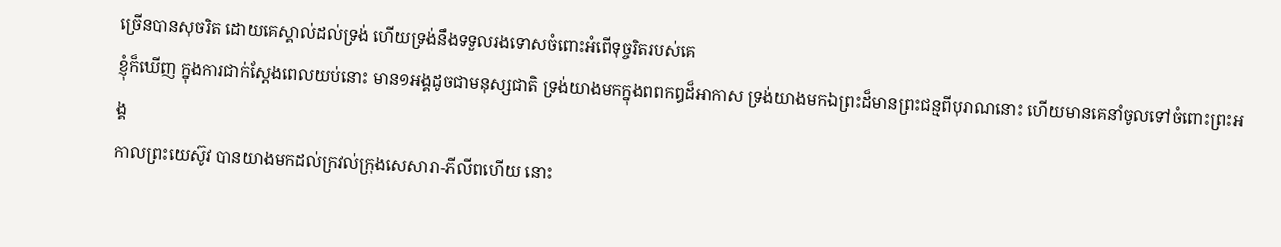ច្រើនបានសុចរិត ដោយគេស្គាល់ដល់ទ្រង់ ហើយទ្រង់នឹងទទួលរងទោសចំពោះអំពើទុច្ចរិតរបស់គេ
ខ្ញុំក៏ឃើញ ក្នុងការជាក់ស្តែងពេលយប់នោះ មាន១អង្គដូចជាមនុស្សជាតិ ទ្រង់យាងមកក្នុងពពកឰដ៏អាកាស ទ្រង់យាងមកឯព្រះដ៏មានព្រះជន្មពីបុរាណនោះ ហើយមានគេនាំចូលទៅចំពោះព្រះអង្គ
កាលព្រះយេស៊ូវ បានយាងមកដល់ក្រវល់ក្រុងសេសារា-ភីលីពហើយ នោះ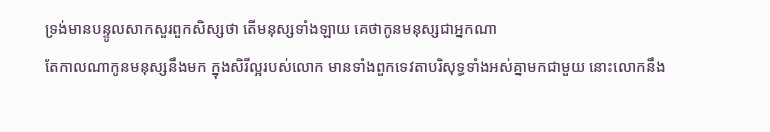ទ្រង់មានបន្ទូលសាកសួរពួកសិស្សថា តើមនុស្សទាំងឡាយ គេថាកូនមនុស្សជាអ្នកណា
តែកាលណាកូនមនុស្សនឹងមក ក្នុងសិរីល្អរបស់លោក មានទាំងពួកទេវតាបរិសុទ្ធទាំងអស់គ្នាមកជាមួយ នោះលោកនឹង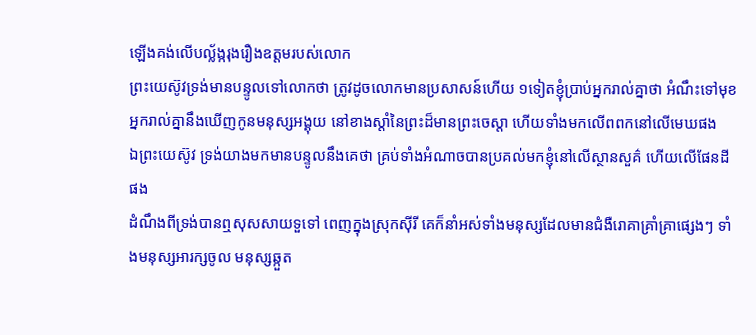ឡើងគង់លើបល្ល័ង្ករុងរឿងឧត្តមរបស់លោក
ព្រះយេស៊ូវទ្រង់មានបន្ទូលទៅលោកថា ត្រូវដូចលោកមានប្រសាសន៍ហើយ ១ទៀតខ្ញុំប្រាប់អ្នករាល់គ្នាថា អំណឹះទៅមុខ អ្នករាល់គ្នានឹងឃើញកូនមនុស្សអង្គុយ នៅខាងស្តាំនៃព្រះដ៏មានព្រះចេស្តា ហើយទាំងមកលើពពកនៅលើមេឃផង
ឯព្រះយេស៊ូវ ទ្រង់យាងមកមានបន្ទូលនឹងគេថា គ្រប់ទាំងអំណាចបានប្រគល់មកខ្ញុំនៅលើស្ថានសួគ៌ ហើយលើផែនដីផង
ដំណឹងពីទ្រង់បានឮសុសសាយទួទៅ ពេញក្នុងស្រុកស៊ីរី គេក៏នាំអស់ទាំងមនុស្សដែលមានជំងឺរោគាគ្រាំគ្រាផ្សេងៗ ទាំងមនុស្សអារក្សចូល មនុស្សឆ្កួត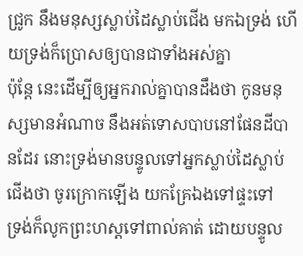ជ្រូក នឹងមនុស្សស្លាប់ដៃស្លាប់ជើង មកឯទ្រង់ ហើយទ្រង់ក៏ប្រោសឲ្យបានជាទាំងអស់គ្នា
ប៉ុន្តែ នេះដើម្បីឲ្យអ្នករាល់គ្នាបានដឹងថា កូនមនុស្សមានអំណាច នឹងអត់ទោសបាបនៅផែនដីបានដែរ នោះទ្រង់មានបន្ទូលទៅអ្នកស្លាប់ដៃស្លាប់ជើងថា ចូរក្រោកឡើង យកគ្រែឯងទៅផ្ទះទៅ
ទ្រង់ក៏លូកព្រះហស្តទៅពាល់គាត់ ដោយបន្ទូល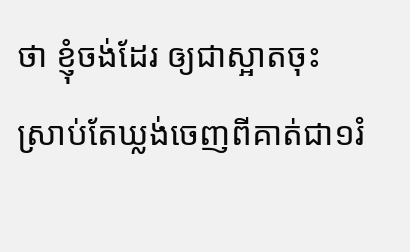ថា ខ្ញុំចង់ដែរ ឲ្យជាស្អាតចុះ ស្រាប់តែឃ្លង់ចេញពីគាត់ជា១រំ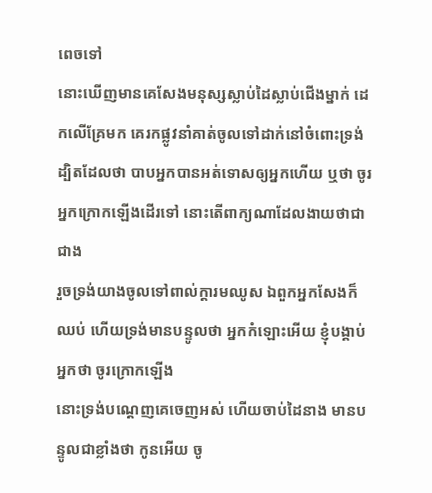ពេចទៅ
នោះឃើញមានគេសែងមនុស្សស្លាប់ដៃស្លាប់ជើងម្នាក់ ដេកលើគ្រែមក គេរកផ្លូវនាំគាត់ចូលទៅដាក់នៅចំពោះទ្រង់
ដ្បិតដែលថា បាបអ្នកបានអត់ទោសឲ្យអ្នកហើយ ឬថា ចូរអ្នកក្រោកឡើងដើរទៅ នោះតើពាក្យណាដែលងាយថាជាជាង
រួចទ្រង់យាងចូលទៅពាល់ក្តារមឈូស ឯពួកអ្នកសែងក៏ឈប់ ហើយទ្រង់មានបន្ទូលថា អ្នកកំឡោះអើយ ខ្ញុំបង្គាប់អ្នកថា ចូរក្រោកឡើង
នោះទ្រង់បណ្តេញគេចេញអស់ ហើយចាប់ដៃនាង មានបន្ទូលជាខ្លាំងថា កូនអើយ ចូ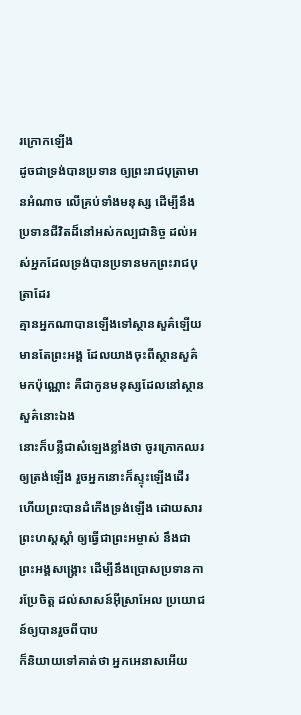រក្រោកឡើង
ដូចជាទ្រង់បានប្រទាន ឲ្យព្រះរាជបុត្រាមានអំណាច លើគ្រប់ទាំងមនុស្ស ដើម្បីនឹងប្រទានជីវិតដ៏នៅអស់កល្បជានិច្ច ដល់អស់អ្នកដែលទ្រង់បានប្រទានមកព្រះរាជបុត្រាដែរ
គ្មានអ្នកណាបានឡើងទៅស្ថានសួគ៌ឡើយ មានតែព្រះអង្គ ដែលយាងចុះពីស្ថានសួគ៌មកប៉ុណ្ណោះ គឺជាកូនមនុស្សដែលនៅស្ថានសួគ៌នោះឯង
នោះក៏បន្លឺជាសំឡេងខ្លាំងថា ចូរក្រោកឈរឲ្យត្រង់ឡើង រួចអ្នកនោះក៏ស្ទុះឡើងដើរ
ហើយព្រះបានដំកើងទ្រង់ឡើង ដោយសារព្រះហស្តស្តាំ ឲ្យធ្វើជាព្រះអម្ចាស់ នឹងជាព្រះអង្គសង្គ្រោះ ដើម្បីនឹងប្រោសប្រទានការប្រែចិត្ត ដល់សាសន៍អ៊ីស្រាអែល ប្រយោជន៍ឲ្យបានរួចពីបាប
ក៏និយាយទៅគាត់ថា អ្នកអេនាសអើយ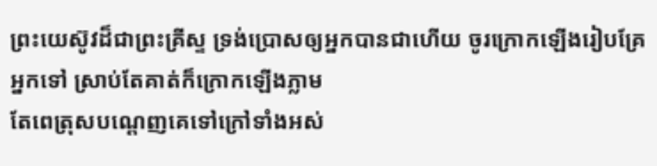ព្រះយេស៊ូវដ៏ជាព្រះគ្រីស្ទ ទ្រង់ប្រោសឲ្យអ្នកបានជាហើយ ចូរក្រោកឡើងរៀបគ្រែអ្នកទៅ ស្រាប់តែគាត់ក៏ក្រោកឡើងភ្លាម
តែពេត្រុសបណ្តេញគេទៅក្រៅទាំងអស់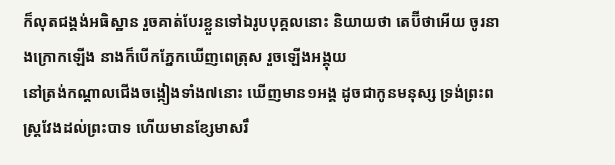ក៏លុតជង្គង់អធិស្ឋាន រួចគាត់បែរខ្លួនទៅឯរូបបុគ្គលនោះ និយាយថា តេប៊ីថាអើយ ចូរនាងក្រោកឡើង នាងក៏បើកភ្នែកឃើញពេត្រុស រួចឡើងអង្គុយ
នៅត្រង់កណ្តាលជើងចង្កៀងទាំង៧នោះ ឃើញមាន១អង្គ ដូចជាកូនមនុស្ស ទ្រង់ព្រះពស្ត្រវែងដល់ព្រះបាទ ហើយមានខ្សែមាសរឹ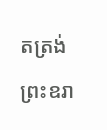តត្រង់ព្រះឧរា